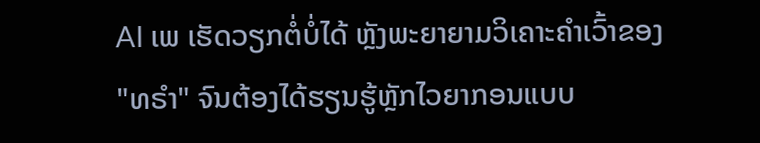AI ເພ ເຮັດວຽກຕໍ່ບໍ່ໄດ້ ຫຼັງພະຍາຍາມວິເຄາະຄຳເວົ້າຂອງ "ທຣຳ" ຈົນຕ້ອງໄດ້ຮຽນຮູ້ຫຼັກໄວຍາກອນແບບ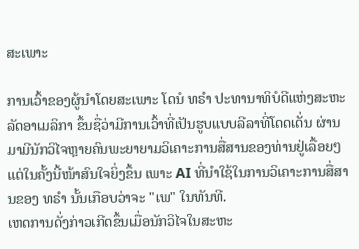ສະເພາະ

ການເວົ້າຂອງຜູ້ນຳໂດຍສະເພາະ ໂດນໍ ທຣຳ ປະທານາທິບໍດີແຫ່ງສະຫະລັດອາເມລິກາ ຂຶ້ນຊື່ວ່າມີການເວົ້າທີ່ເປັນຮູບແບບລີລາທີ່ໂດດເດັ່ນ ຜ່ານມາມີນັກວິໄຈຫຼາຍຄົນພະຍາຍາມວິເຄາະການສື່ສານຂອງທ່ານຢູ່ເລື້ອຍໆ ແຕ່ໃນຄັ້ງນີ້ໜ້າສົນໃຈຍິ່ງຂຶ້ນ ເພາະ AI ທີ່ນຳໃຊ້ໃນການວິເຄາະການສື່ສານຂອງ ທຣຳ ນັ້ນເກືອບວ່າຈະ "ເພ" ໃນທັນທີ.
ເຫດການດັ່ງກ່າວເກີດຂຶ້ນເມື່ອນັກວິໄຈໃນສະຫະ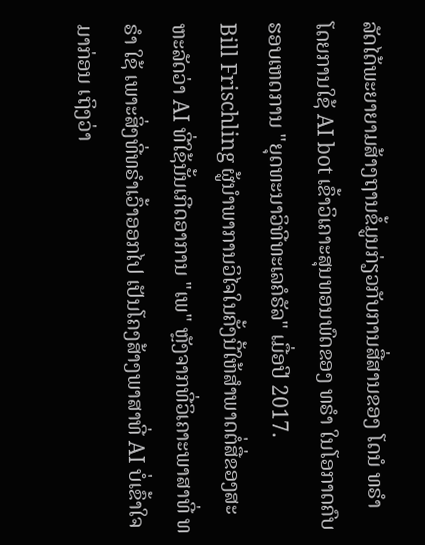ລັດໄດ້ພະຍາຍາມສ້າງຖານຂໍ້ມູນກ່ຽວກັບການສື່ສານຂອງ ໂດນໍ ທຣຳ ໂດຍການໃຊ້ AI bot ເຂົ້າວິເຄາະສຸນທອນພົດຂອງ ທຣຳ ໃນໂອກາດຄົບຮອບເຫດການ "ຍຸດທະນາວິທີທະເລຄໍຣັລ" ເມື່ອປີ 2017.
Bill Frischling ຜູ້ນຳພາການວິໄຈໃນຄັ້ງນີ້ໃຫ້ສຳພາດຕໍ່ສື່ຂອງສະຫະລັດວ່າ AI ທີ່ໃຊ້ນັ້ນເກີດອາການ "ເພ" ຫຼັງຈາກທີ່ວິເຄາະພາສາທີ່ ທຣຳ ໃຊ້ ເພາະສິ່ງທີ່ທຣຳເວົ້າອອກໄປ ເປັນໂຄງສ້າງພາສາທີ່ AI ບໍ່ເຂົ້າໃຈມາກ່ອນ ເຖິງວ່າ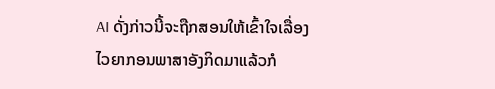AI ດັ່ງກ່າວນີ້ຈະຖືກສອນໃຫ້ເຂົ້າໃຈເລື່ອງໄວຍາກອນພາສາອັງກິດມາແລ້ວກໍ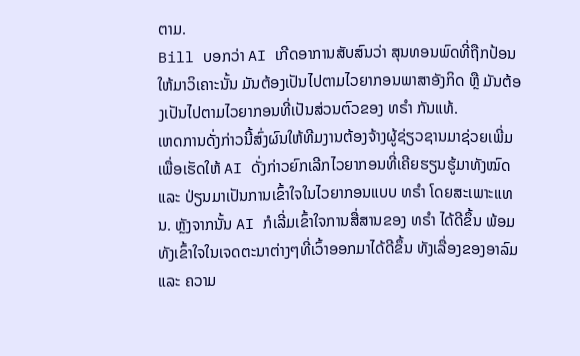ຕາມ.
Bill ບອກວ່າ AI ເກີດອາການສັບສົນວ່າ ສຸນທອນພົດທີ່ຖືກປ້ອນໃຫ້ມາວິເຄາະນັ້ນ ມັນຕ້ອງເປັນໄປຕາມໄວຍາກອນພາສາອັງກິດ ຫຼື ມັນຕ້ອງເປັນໄປຕາມໄວຍາກອນທີ່ເປັນສ່ວນຕົວຂອງ ທຣຳ ກັນແທ້.
ເຫດການດັ່ງກ່າວນີ້ສົ່ງຜົນໃຫ້ທີມງານຕ້ອງຈ້າງຜູ້ຊ່ຽວຊານມາຊ່ວຍເພີ່ມ ເພື່ອເຮັດໃຫ້ AI ດັ່ງກ່າວຍົກເລີກໄວຍາກອນທີ່ເຄີຍຮຽນຮູ້ມາທັງໝົດ ແລະ ປ່ຽນມາເປັນການເຂົ້າໃຈໃນໄວຍາກອນແບບ ທຣຳ ໂດຍສະເພາະແທນ. ຫຼັງຈາກນັ້ນ AI ກໍເລີ່ມເຂົ້າໃຈການສື່ສານຂອງ ທຣຳ ໄດ້ດີຂຶ້ນ ພ້ອມທັງເຂົ້າໃຈໃນເຈດຕະນາຕ່າງໆທີ່ເວົ້າອອກມາໄດ້ດີຂຶ້ນ ທັງເລື່ອງຂອງອາລົມ ແລະ ຄວາມ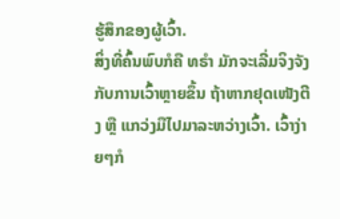ຮູ້ສຶກຂອງຜູ້ເວົ້າ.
ສິ່ງທີ່ຄົ້ນພົບກໍຄື ທຣຳ ມັກຈະເລີ່ມຈິງຈັງກັບການເວົ້າຫຼາຍຂຶ້ນ ຖ້າຫາກຢຸດເໜັງຕີງ ຫຼື ແກວ່ງມືໄປມາລະຫວ່າງເວົ້າ. ເວົ້າງ່າຍໆກໍ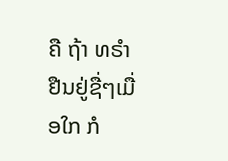ຄື ຖ້າ ທຣຳ ຢືນຢູ່ຊື່ໆເມື່ອໃກ ກໍ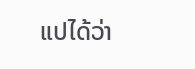ແປໄດ້ວ່າ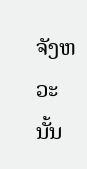ຈັງຫວະນັ້ນ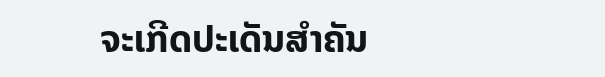ຈະເກີດປະເດັນສຳຄັນ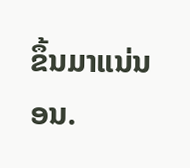ຂຶ້ນມາແນ່ນອນ.